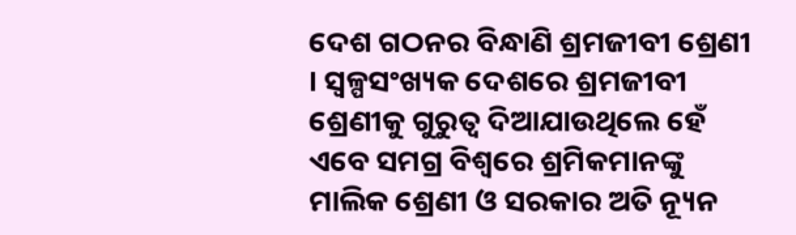ଦେଶ ଗଠନର ବିନ୍ଧାଣି ଶ୍ରମଜୀବୀ ଶ୍ରେଣୀ । ସ୍ୱଳ୍ପସଂଖ୍ୟକ ଦେଶରେ ଶ୍ରମଜୀବୀ ଶ୍ରେଣୀକୁ ଗୁରୁତ୍ୱ ଦିଆଯାଉଥିଲେ ହେଁ ଏବେ ସମଗ୍ର ବିଶ୍ୱରେ ଶ୍ରମିକମାନଙ୍କୁ ମାଲିକ ଶ୍ରେଣୀ ଓ ସରକାର ଅତି ନ୍ୟୂନ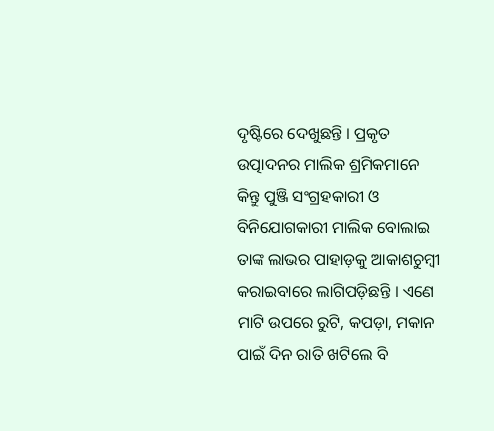ଦୃଷ୍ଟିରେ ଦେଖୁଛନ୍ତି । ପ୍ରକୃତ ଉତ୍ପାଦନର ମାଲିକ ଶ୍ରମିକମାନେ କିନ୍ତୁ ପୁଞ୍ଜି ସଂଗ୍ରହକାରୀ ଓ ବିନିଯୋଗକାରୀ ମାଲିକ ବୋଲାଇ ତାଙ୍କ ଲାଭର ପାହାଡ଼କୁ ଆକାଶଚୁମ୍ବୀ କରାଇବାରେ ଲାଗିପଡ଼ିଛନ୍ତି । ଏଣେ ମାଟି ଉପରେ ରୁଟି, କପଡ଼ା, ମକାନ ପାଇଁ ଦିନ ରାତି ଖଟିଲେ ବି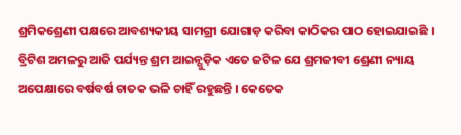ଶ୍ରମିକଶ୍ରେଣୀ ପକ୍ଷରେ ଆବଶ୍ୟକୀୟ ସାମଗ୍ରୀ ଯୋଗାଡ଼ କରିବା କାଠିକର ପାଠ ହୋଇଯାଇଛି ।
ବ୍ରିଟିଶ ଅମଳରୁ ଆଜି ପର୍ଯ୍ୟନ୍ତ ଶ୍ରମ ଆଇନ୍ଗୁଡ଼ିକ ଏତେ ଜଟିଳ ଯେ ଶ୍ରମଜୀବୀ ଶ୍ରେଣୀ ନ୍ୟାୟ ଅପେକ୍ଷାରେ ବର୍ଷବର୍ଷ ଚାତକ ଭଳି ଚାହିଁ ରହୁଛନ୍ତି । କେତେକ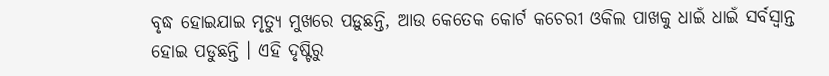ବୃଦ୍ଧ ହୋଇଯାଇ ମୃତ୍ୟୁ ମୁଖରେ ପଡ଼ୁଛନ୍ତି, ଆଉ କେତେକ କୋର୍ଟ କଚେରୀ ଓକିଲ ପାଖକୁ ଧାଇଁ ଧାଇଁ ସର୍ବସ୍ୱାନ୍ତ ହୋଇ ପଡୁଛନ୍ତି । ଏହି ଦୃଷ୍ଟିରୁ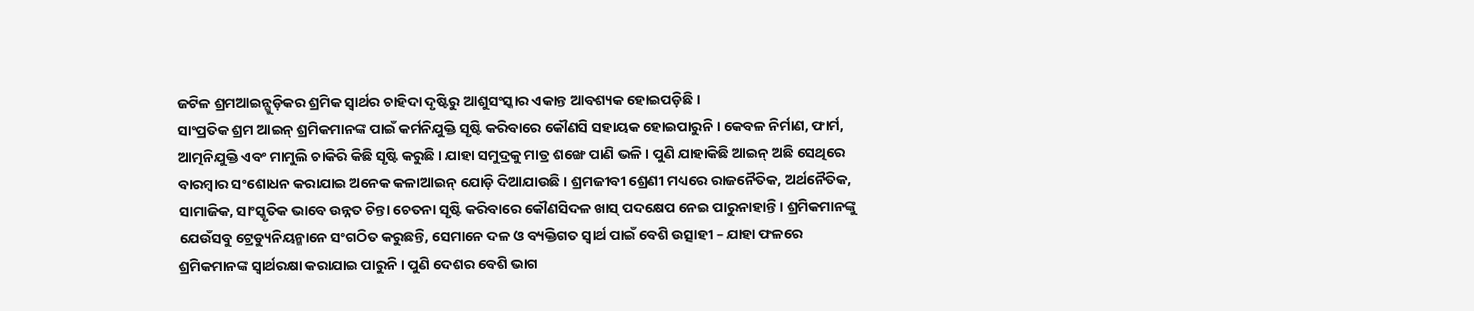ଜଟିଳ ଶ୍ରମଆଇନ୍ଗୁଡ଼ିକର ଶ୍ରମିକ ସ୍ୱାର୍ଥର ଚାହିଦା ଦୃଷ୍ଟିରୁ ଆଶୁସଂସ୍କାର ଏକାନ୍ତ ଆବଶ୍ୟକ ହୋଇପଡ଼ିଛି ।
ସାଂପ୍ରତିକ ଶ୍ରମ ଆଇନ୍ ଶ୍ରମିକମାନଙ୍କ ପାଇଁ କର୍ମନିଯୁକ୍ତି ସୃଷ୍ଟି କରିବାରେ କୌଣସି ସହାୟକ ହୋଇପାରୁନି । କେବଳ ନିର୍ମାଣ, ଫାର୍ମ, ଆତ୍ମନିଯୁକ୍ତି ଏବଂ ମାମୁଲି ଚାକିରି କିଛି ସୃଷ୍ଟି କରୁଛି । ଯାହା ସମୁଦ୍ରକୁ ମାତ୍ର ଶଙ୍ଖେ ପାଣି ଭଳି । ପୁଣି ଯାହାକିଛି ଆଇନ୍ ଅଛି ସେଥିରେ ବାରମ୍ବାର ସଂଶୋଧନ କରାଯାଇ ଅନେକ କଳାଆଇନ୍ ଯୋଡ଼ି ଦିଆଯାଉଛି । ଶ୍ରମଜୀବୀ ଶ୍ରେଣୀ ମଧ୍ୟରେ ରାଜନୈତିକ, ଅର୍ଥନୈତିକ, ସାମାଜିକ, ସାଂସ୍କୃତିକ ଭାବେ ଉନ୍ନତ ଚିନ୍ତା ଚେତନା ସୃଷ୍ଟି କରିବାରେ କୌଣସିଦଳ ଖାସ୍ ପଦକ୍ଷେପ ନେଇ ପାରୁନାହାନ୍ତି । ଶ୍ରମିକମାନଙ୍କୁ ଯେଉଁସବୁ ଟ୍ରେଡ୍ୟୁନିୟନ୍ମାନେ ସଂଗଠିତ କରୁଛନ୍ତି, ସେମାନେ ଦଳ ଓ ବ୍ୟକ୍ତିଗତ ସ୍ୱାର୍ଥ ପାଇଁ ବେଶି ଉତ୍ସାହୀ – ଯାହା ଫଳରେ ଶ୍ରମିକମାନଙ୍କ ସ୍ୱାର୍ଥରକ୍ଷା କରାଯାଇ ପାରୁନି । ପୁଣି ଦେଶର ବେଶି ଭାଗ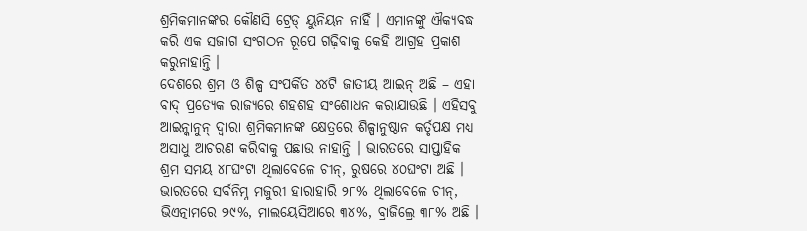ଶ୍ରମିକମାନଙ୍କର କୌଣସି ଟ୍ରେଡ୍ ୟୁନିୟନ ନାହିଁ । ଏମାନଙ୍କୁ ଐକ୍ୟବଦ୍ଧ କରି ଏକ ସଜାଗ ସଂଗଠନ ରୂପେ ଗଢ଼ିବାକୁ କେହି ଆଗ୍ରହ ପ୍ରକାଶ କରୁନାହାନ୍ତି ।
ଦେଶରେ ଶ୍ରମ ଓ ଶିଳ୍ପ ସଂପର୍କିତ ୪୪ଟି ଜାତୀୟ ଆଇନ୍ ଅଛି – ଏହା ବାଦ୍ ପ୍ରତ୍ୟେକ ରାଜ୍ୟରେ ଶହଶହ ସଂଶୋଧନ କରାଯାଉଛି । ଏହିସବୁ ଆଇନ୍କାନୁନ୍ ଦ୍ୱାରା ଶ୍ରମିକମାନଙ୍କ କ୍ଷେତ୍ରରେ ଶିଳ୍ପାନୁଷ୍ଠାନ କର୍ତୃପକ୍ଷ ମଧ୍ୟ ଅସାଧୁ ଆଚରଣ କରିବାକୁ ପଛାଉ ନାହାନ୍ତି । ଭାରତରେ ସାପ୍ତାହିକ ଶ୍ରମ ସମୟ ୪୮ଘଂଟା ଥିଲାବେଳେ ଚୀନ୍, ରୁଷରେ ୪୦ଘଂଟା ଅଛି । ଭାରତରେ ସର୍ବନିମ୍ନ ମଜୁରୀ ହାରାହାରି ୨୮% ଥିଲାବେଳେ ଚୀନ୍, ଭିଏତ୍ନାମରେ ୨୯%, ମାଲୟେସିଆରେ ୩୪%, ବ୍ରାଜିଲ୍ରେ ୩୮% ଅଛି ।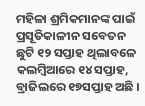ମହିଳା ଶ୍ରମିକମାନଙ୍କ ପାଇଁ ପ୍ରସୂତିକାଳୀନ ସବେତନ ଛୁଟି ୧୨ ସପ୍ତାହ ଥିଲାବଳେ କଲମ୍ବିଆରେ ୧୪ ସପ୍ତାହ, ବ୍ରାଜିଲରେ ୧୭ସପ୍ତାହ ଅଛି ।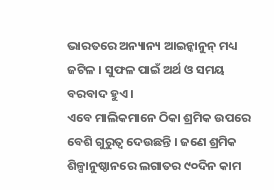ଭାରତରେ ଅନ୍ୟାନ୍ୟ ଆଇନ୍କାନୁନ୍ ମଧ୍ୟ ଜଟିଳ । ସୁଫଳ ପାଇଁ ଅର୍ଥ ଓ ସମୟ ବରବାଦ ହୁଏ ।
ଏବେ ମାଲିକମାନେ ଠିକା ଶ୍ରମିକ ଉପରେ ବେଶି ଗୁରୁତ୍ୱ ଦେଉଛନ୍ତି । ଜଣେ ଶ୍ରମିକ ଶିଳ୍ପାନୁଷ୍ଠାନରେ ଲଗାତର ୯୦ଦିନ କାମ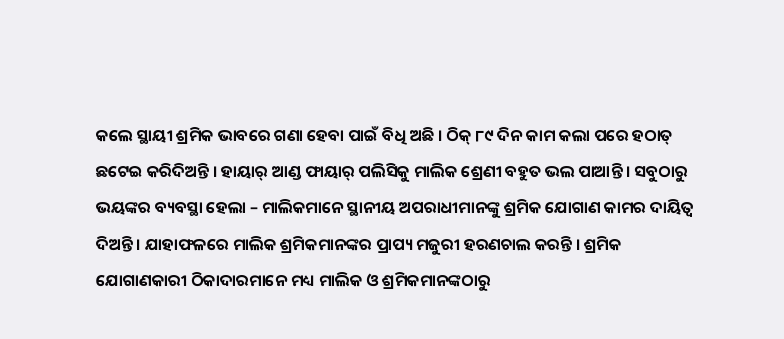କଲେ ସ୍ଥାୟୀ ଶ୍ରମିକ ଭାବରେ ଗଣା ହେବା ପାଇଁ ବିଧି ଅଛି । ଠିକ୍ ୮୯ ଦିନ କାମ କଲା ପରେ ହଠାତ୍ ଛଟେଇ କରିଦିଅନ୍ତି । ହାୟାର୍ ଆଣ୍ଡ ଫାୟାର୍ ପଲିସିକୁ ମାଲିକ ଶ୍ରେଣୀ ବହୁତ ଭଲ ପାଆନ୍ତି । ସବୁଠାରୁ ଭୟଙ୍କର ବ୍ୟବସ୍ଥା ହେଲା – ମାଲିକମାନେ ସ୍ଥାନୀୟ ଅପରାଧୀମାନଙ୍କୁ ଶ୍ରମିକ ଯୋଗାଣ କାମର ଦାୟିତ୍ୱ ଦିଅନ୍ତି । ଯାହାଫଳରେ ମାଲିକ ଶ୍ରମିକମାନଙ୍କର ପ୍ରାପ୍ୟ ମଜୁରୀ ହରଣଚାଲ କରନ୍ତି । ଶ୍ରମିକ ଯୋଗାଣକାରୀ ଠିକାଦାରମାନେ ମଧ୍ୟ ମାଲିକ ଓ ଶ୍ରମିକମାନଙ୍କଠାରୁ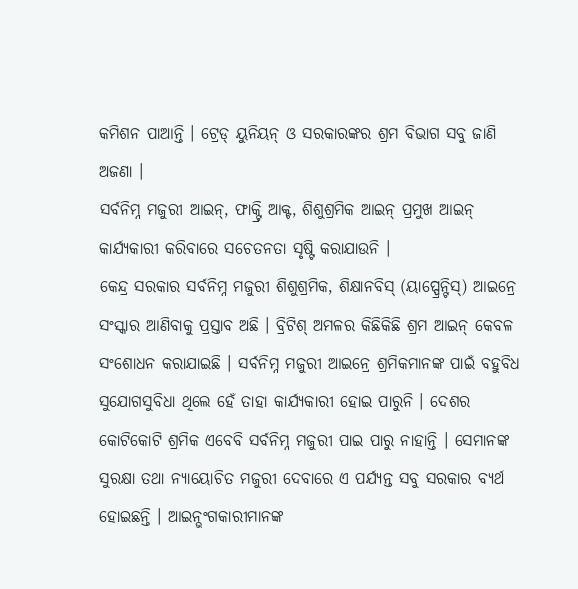କମିଶନ ପାଆନ୍ତି । ଟ୍ରେଡ୍ ୟୁନିୟନ୍ ଓ ସରକାରଙ୍କର ଶ୍ରମ ବିଭାଗ ସବୁ ଜାଣି ଅଜଣା ।
ସର୍ବନିମ୍ନ ମଜୁରୀ ଆଇନ୍, ଫାକ୍ଟ୍ରି ଆକ୍ଟ, ଶିଶୁଶ୍ରମିକ ଆଇନ୍ ପ୍ରମୁଖ ଆଇନ୍ କାର୍ଯ୍ୟକାରୀ କରିବାରେ ସଚେତନତା ସୃଷ୍ଟି କରାଯାଉନି ।
କେନ୍ଦ୍ର ସରକାର ସର୍ବନିମ୍ନ ମଜୁରୀ ଶିଶୁଶ୍ରମିକ, ଶିକ୍ଷାନବିସ୍ (ୟାପ୍ପ୍ରେନ୍ଟିସ୍) ଆଇନ୍ରେ ସଂସ୍କାର ଆଣିବାକୁ ପ୍ରସ୍ତାବ ଅଛି । ବ୍ରିଟିଶ୍ ଅମଳର କିଛିକିଛି ଶ୍ରମ ଆଇନ୍ କେବଳ ସଂଶୋଧନ କରାଯାଇଛି । ସର୍ବନିମ୍ନ ମଜୁରୀ ଆଇନ୍ରେ ଶ୍ରମିକମାନଙ୍କ ପାଇଁ ବହୁବିଧ ସୁଯୋଗସୁବିଧା ଥିଲେ ହେଁ ତାହା କାର୍ଯ୍ୟକାରୀ ହୋଇ ପାରୁନି । ଦେଶର କୋଟିକୋଟି ଶ୍ରମିକ ଏବେବି ସର୍ବନିମ୍ନ ମଜୁରୀ ପାଇ ପାରୁ ନାହାନ୍ତି । ସେମାନଙ୍କ ସୁରକ୍ଷା ତଥା ନ୍ୟାୟୋଚିତ ମଜୁରୀ ଦେବାରେ ଏ ପର୍ଯ୍ୟନ୍ତ ସବୁ ସରକାର ବ୍ୟର୍ଥ ହୋଇଛନ୍ତି । ଆଇନ୍ଭଂଗକାରୀମାନଙ୍କ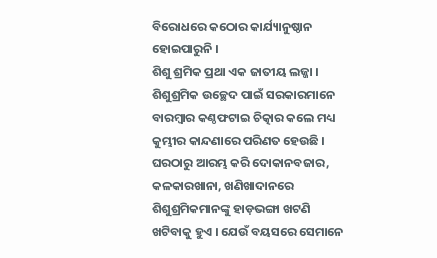ବିରୋଧରେ କଠୋର କାର୍ଯ୍ୟାନୁଷ୍ଠାନ ହୋଇପାରୁନି ।
ଶିଶୁ ଶ୍ରମିକ ପ୍ରଥା ଏକ ଜାତୀୟ ଲଜ୍ଜା । ଶିଶୁଶ୍ରମିକ ଉଚ୍ଛେଦ ପାଇଁ ସରକାରମାନେ ବାରମ୍ବାର କଣ୍ଠଫଟାଇ ଚିତ୍କାର କଲେ ମଧ୍ୟ କୁମ୍ଭୀର କାନ୍ଦଣାରେ ପରିଣତ ହେଉଛି । ଘରଠାରୁ ଆରମ୍ଭ କରି ଦୋକାନବଜାର, କଳକାରଖାନା, ଖଣିଖାଦାନରେ ଶିଶୁଶ୍ରମିକମାନଙ୍କୁ ହାଡ଼ଭଙ୍ଗା ଖଟଣି ଖଟିବାକୁ ହୁଏ । ଯେଉଁ ବୟସରେ ସେମାନେ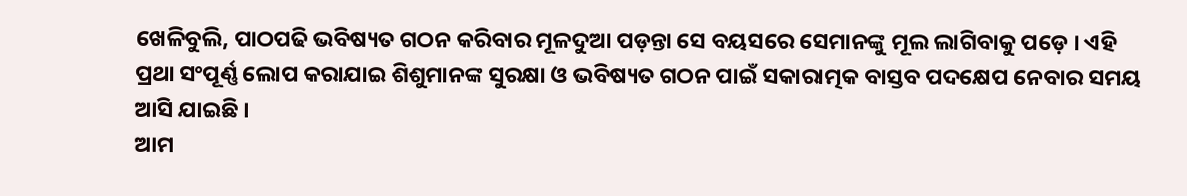ଖେଳିବୁଲି, ପାଠପଢି ଭବିଷ୍ୟତ ଗଠନ କରିବାର ମୂଳଦୁଆ ପଡ଼ନ୍ତା ସେ ବୟସରେ ସେମାନଙ୍କୁ ମୂଲ ଲାଗିବାକୁ ପଡ଼େ । ଏହି ପ୍ରଥା ସଂପୂର୍ଣ୍ଣ ଲୋପ କରାଯାଇ ଶିଶୁମାନଙ୍କ ସୁରକ୍ଷା ଓ ଭବିଷ୍ୟତ ଗଠନ ପାଇଁ ସକାରାତ୍ମକ ବାସ୍ତବ ପଦକ୍ଷେପ ନେବାର ସମୟ ଆସି ଯାଇଛି ।
ଆମ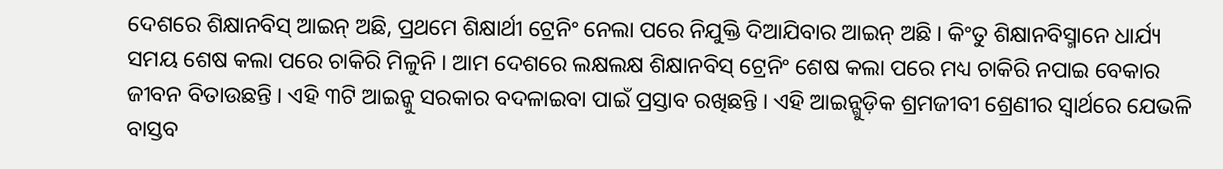ଦେଶରେ ଶିକ୍ଷାନବିସ୍ ଆଇନ୍ ଅଛି, ପ୍ରଥମେ ଶିକ୍ଷାର୍ଥୀ ଟ୍ରେନିଂ ନେଲା ପରେ ନିଯୁକ୍ତି ଦିଆଯିବାର ଆଇନ୍ ଅଛି । କିଂତୁ ଶିକ୍ଷାନବିସ୍ମାନେ ଧାର୍ଯ୍ୟ ସମୟ ଶେଷ କଲା ପରେ ଚାକିରି ମିଳୁନି । ଆମ ଦେଶରେ ଲକ୍ଷଲକ୍ଷ ଶିକ୍ଷାନବିସ୍ ଟ୍ରେନିଂ ଶେଷ କଲା ପରେ ମଧ୍ୟ ଚାକିରି ନପାଇ ବେକାର ଜୀବନ ବିତାଉଛନ୍ତି । ଏହି ୩ଟି ଆଇନ୍କୁ ସରକାର ବଦଳାଇବା ପାଇଁ ପ୍ରସ୍ତାବ ରଖିଛନ୍ତି । ଏହି ଆଇନ୍ଗୁଡ଼ିକ ଶ୍ରମଜୀବୀ ଶ୍ରେଣୀର ସ୍ୱାର୍ଥରେ ଯେଭଳି ବାସ୍ତବ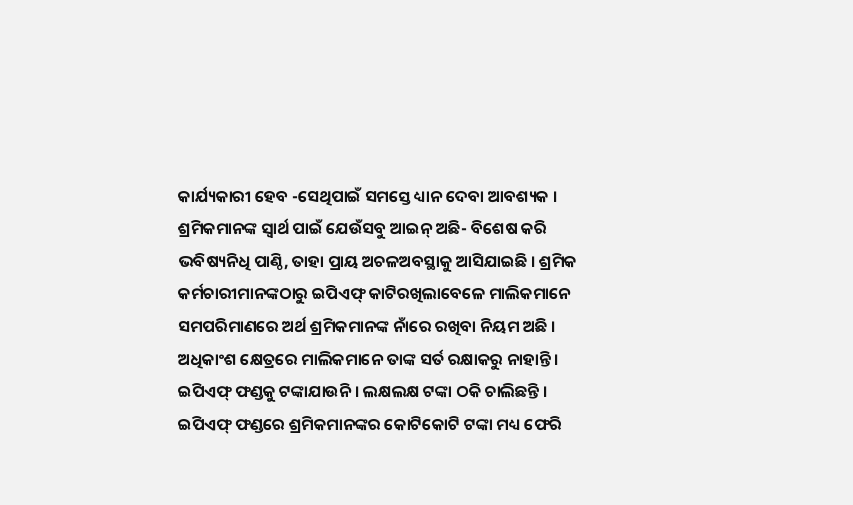କାର୍ଯ୍ୟକାରୀ ହେବ -ସେଥିପାଇଁ ସମସ୍ତେ ଧ୍ୟାନ ଦେବା ଆବଶ୍ୟକ ।
ଶ୍ରମିକମାନଙ୍କ ସ୍ୱାର୍ଥ ପାଇଁ ଯେଉଁସବୁ ଆଇନ୍ ଅଛି- ବିଶେଷ କରି ଭବିଷ୍ୟନିଧି ପାଣ୍ଠି, ତାହା ପ୍ରାୟ ଅଚଳଅବସ୍ଥାକୁ ଆସିଯାଇଛି । ଶ୍ରମିକ କର୍ମଚାରୀମାନଙ୍କଠାରୁ ଇପିଏଫ୍ କାଟିରଖିଲାବେଳେ ମାଲିକମାନେ ସମପରିମାଣରେ ଅର୍ଥ ଶ୍ରମିକମାନଙ୍କ ନାଁରେ ରଖିବା ନିୟମ ଅଛି । ଅଧିକାଂଶ କ୍ଷେତ୍ରରେ ମାଲିକମାନେ ତାଙ୍କ ସର୍ତ ରକ୍ଷାକରୁ ନାହାନ୍ତି । ଇପିଏଫ୍ ଫଣ୍ଡକୁ ଟଙ୍କାଯାଉନି । ଲକ୍ଷଲକ୍ଷ ଟଙ୍କା ଠକି ଚାଲିଛନ୍ତି । ଇପିଏଫ୍ ଫଣ୍ଡରେ ଶ୍ରମିକମାନଙ୍କର କୋଟିକୋଟି ଟଙ୍କା ମଧ୍ୟ ଫେରି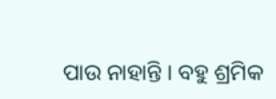ପାଉ ନାହାନ୍ତି । ବହୁ ଶ୍ରମିକ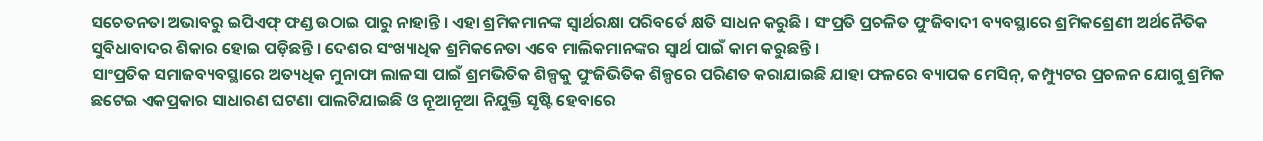ସଚେତନତା ଅଭାବରୁ ଇପିଏଫ୍ ଫଣ୍ଡ ଉଠାଇ ପାରୁ ନାହାନ୍ତି । ଏହା ଶ୍ରମିକମାନଙ୍କ ସ୍ୱାର୍ଥରକ୍ଷା ପରିବର୍ତେ କ୍ଷତି ସାଧନ କରୁଛି । ସଂପ୍ରତି ପ୍ରଚଳିତ ପୁଂଜିବାଦୀ ବ୍ୟବସ୍ଥାରେ ଶ୍ରମିକଶ୍ରେଣୀ ଅର୍ଥନୈତିକ ସୁବିଧାବାଦର ଶିକାର ହୋଇ ପଡ଼ିଛନ୍ତି । ଦେଶର ସଂଖ୍ୟାଧିକ ଶ୍ରମିକନେତା ଏବେ ମାଲିକମାନଙ୍କର ସ୍ୱାର୍ଥ ପାଇଁ କାମ କରୁଛନ୍ତି ।
ସାଂପ୍ରତିକ ସମାଜବ୍ୟବସ୍ଥାରେ ଅତ୍ୟଧିକ ମୁନାଫା ଲାଳସା ପାଇଁ ଶ୍ରମଭିତିକ ଶିଳ୍ପକୁ ପୁଂଜିଭିତିକ ଶିଳ୍ପରେ ପରିଣତ କରାଯାଇଛି ଯାହା ଫଳରେ ବ୍ୟାପକ ମେସିନ୍, କମ୍ପ୍ୟୁଟର ପ୍ରଚଳନ ଯୋଗୁ ଶ୍ରମିକ ଛଟେଇ ଏକପ୍ରକାର ସାଧାରଣ ଘଟଣା ପାଲଟିଯାଇଛି ଓ ନୂଆନୂଆ ନିଯୁକ୍ତି ସୃଷ୍ଟି ହେବାରେ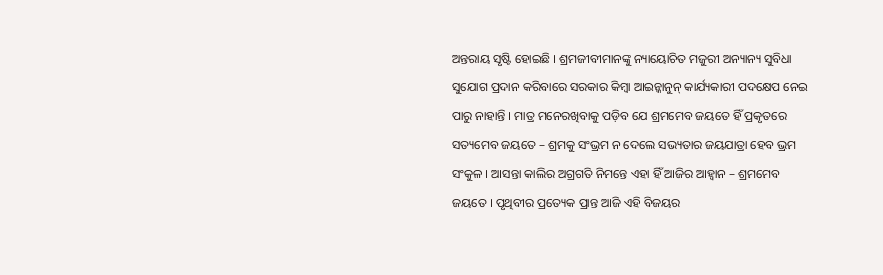ଅନ୍ତରାୟ ସୃଷ୍ଟି ହୋଇଛି । ଶ୍ରମଜୀବୀମାନଙ୍କୁ ନ୍ୟାୟୋଚିତ ମଜୁରୀ ଅନ୍ୟାନ୍ୟ ସୁବିଧା ସୁଯୋଗ ପ୍ରଦାନ କରିବାରେ ସରକାର କିମ୍ବା ଆଇନ୍କାନୁନ୍ କାର୍ଯ୍ୟକାରୀ ପଦକ୍ଷେପ ନେଇ ପାରୁ ନାହାନ୍ତି । ମାତ୍ର ମନେରଖିବାକୁ ପଡ଼ିବ ଯେ ଶ୍ରମମେବ ଜୟତେ ହିଁ ପ୍ରକୃତରେ ସତ୍ୟମେବ ଜୟତେ – ଶ୍ରମକୁ ସଂଭ୍ରମ ନ ଦେଲେ ସଭ୍ୟତାର ଜୟଯାତ୍ରା ହେବ ଭ୍ରମ ସଂକୁଳ । ଆସନ୍ତା କାଲିର ଅଗ୍ରଗତି ନିମନ୍ତେ ଏହା ହିଁ ଆଜିର ଆହ୍ୱାନ – ଶ୍ରମମେବ ଜୟତେ । ପୃଥିବୀର ପ୍ରତ୍ୟେକ ପ୍ରାନ୍ତ ଆଜି ଏହି ବିଜୟର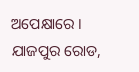ଅପେକ୍ଷାରେ ।
ଯାଜପୁର ରୋଡ,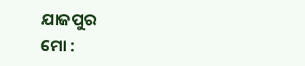ଯାଜପୁର
ମୋ :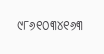୯୮୬୧୦୩୪୧୬୩